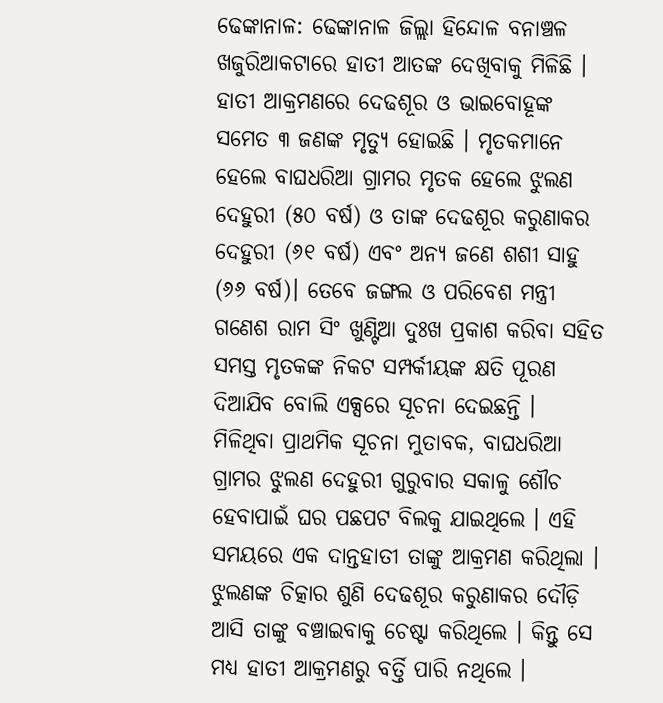ଢେଙ୍କାନାଳ: ଢେଙ୍କାନାଳ ଜିଲ୍ଲା ହିନ୍ଦୋଳ ବନାଞ୍ଚଳ ଖଜୁରିଆକଟାରେ ହାତୀ ଆତଙ୍କ ଦେଖିବାକୁ ମିଳିଛି । ହାତୀ ଆକ୍ରମଣରେ ଦେଢଶୂର ଓ ଭାଇବୋହୂଙ୍କ ସମେତ ୩ ଜଣଙ୍କ ମୃତ୍ୟୁ ହୋଇଛି । ମୃତକମାନେ ହେଲେ ବାଘଧରିଆ ଗ୍ରାମର ମୃତକ ହେଲେ ଝୁଲଣ ଦେହୁରୀ (୫୦ ବର୍ଷ) ଓ ତାଙ୍କ ଦେଢଶୂର କରୁଣାକର ଦେହୁରୀ (୬୧ ବର୍ଷ) ଏବଂ ଅନ୍ୟ ଜଣେ ଶଶୀ ସାହୁ (୬୬ ବର୍ଷ)। ତେବେ ଜଙ୍ଗଲ ଓ ପରିବେଶ ମନ୍ତ୍ରୀ ଗଣେଶ ରାମ ସିଂ ଖୁଣ୍ଟିଆ ଦୁଃଖ ପ୍ରକାଶ କରିବା ସହିତ ସମସ୍ତ ମୃତକଙ୍କ ନିକଟ ସମ୍ପର୍କୀୟଙ୍କ କ୍ଷତି ପୂରଣ ଦିଆଯିବ ବୋଲି ଏକ୍ସରେ ସୂଚନା ଦେଇଛନ୍ତି ।
ମିଳିଥିବା ପ୍ରାଥମିକ ସୂଚନା ମୁତାବକ, ବାଘଧରିଆ ଗ୍ରାମର ଝୁଲଣ ଦେହୁରୀ ଗୁରୁବାର ସକାଳୁ ଶୌଚ ହେବାପାଇଁ ଘର ପଛପଟ ବିଲକୁ ଯାଇଥିଲେ । ଏହି ସମୟରେ ଏକ ଦାନ୍ତହାତୀ ତାଙ୍କୁ ଆକ୍ରମଣ କରିଥିଲା । ଝୁଲଣଙ୍କ ଚିତ୍କାର ଶୁଣି ଦେଢଶୂର କରୁଣାକର ଦୌଡ଼ି ଆସି ତାଙ୍କୁ ବଞ୍ଚାଇବାକୁ ଚେଷ୍ଟା କରିଥିଲେ । କିନ୍ତୁ ସେ ମଧ୍ୟ ହାତୀ ଆକ୍ରମଣରୁ ବର୍ତ୍ତି ପାରି ନଥିଲେ ।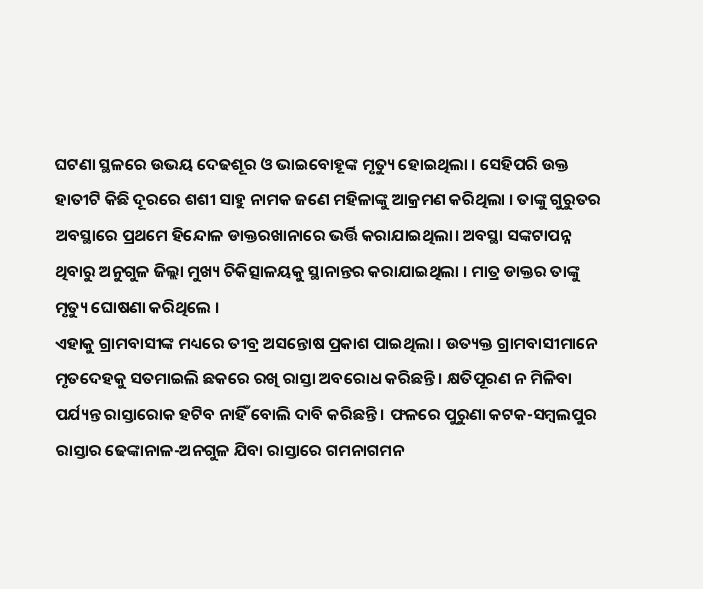ଘଟଣା ସ୍ଥଳରେ ଉଭୟ ଦେଢଶୂର ଓ ଭାଇବୋହୂଙ୍କ ମୃତ୍ୟୁ ହୋଇଥିଲା । ସେହିପରି ଉକ୍ତ ହାତୀଟି କିଛି ଦୂରରେ ଶଶୀ ସାହୁ ନାମକ ଜଣେ ମହିଳାଙ୍କୁ ଆକ୍ରମଣ କରିଥିଲା । ତାଙ୍କୁ ଗୁରୁତର ଅବସ୍ଥାରେ ପ୍ରଥମେ ହିନ୍ଦୋଳ ଡାକ୍ତରଖାନାରେ ଭର୍ତ୍ତି କରାଯାଇଥିଲା। ଅବସ୍ଥା ସଙ୍କଟାପନ୍ନ ଥିବାରୁ ଅନୁଗୁଳ ଜିଲ୍ଲା ମୁଖ୍ୟ ଚିକିତ୍ସାଳୟକୁ ସ୍ଥାନାନ୍ତର କରାଯାଇଥିଲା । ମାତ୍ର ଡାକ୍ତର ତାଙ୍କୁ ମୃତ୍ୟୁ ଘୋଷଣା କରିଥିଲେ ।
ଏହାକୁ ଗ୍ରାମବାସୀଙ୍କ ମଧ୍ୟରେ ତୀବ୍ର ଅସନ୍ତୋଷ ପ୍ରକାଶ ପାଇଥିଲା । ଉତ୍ୟକ୍ତ ଗ୍ରାମବାସୀମାନେ ମୃତଦେହକୁ ସତମାଇଲି ଛକରେ ରଖି ରାସ୍ତା ଅବରୋଧ କରିଛନ୍ତି । କ୍ଷତିପୂରଣ ନ ମିଳିବା ପର୍ଯ୍ୟନ୍ତ ରାସ୍ତାରୋକ ହଟିବ ନାହିଁ ବୋଲି ଦାବି କରିଛନ୍ତି । ଫଳରେ ପୁରୁଣା କଟକ-ସମ୍ବଲପୁର ରାସ୍ତାର ଢେଙ୍କାନାଳ-ଅନଗୁଳ ଯିବା ରାସ୍ତାରେ ଗମନାଗମନ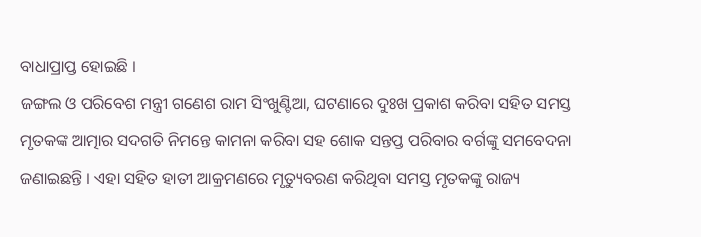ବାଧାପ୍ରାପ୍ତ ହୋଇଛି ।
ଜଙ୍ଗଲ ଓ ପରିବେଶ ମନ୍ତ୍ରୀ ଗଣେଶ ରାମ ସିଂଖୁଣ୍ଟିଆ, ଘଟଣାରେ ଦୁଃଖ ପ୍ରକାଶ କରିବା ସହିତ ସମସ୍ତ ମୃତକଙ୍କ ଆତ୍ମାର ସଦଗତି ନିମନ୍ତେ କାମନା କରିବା ସହ ଶୋକ ସନ୍ତପ୍ତ ପରିବାର ବର୍ଗଙ୍କୁ ସମବେଦନା ଜଣାଇଛନ୍ତି । ଏହା ସହିତ ହାତୀ ଆକ୍ରମଣରେ ମୃତ୍ୟୁବରଣ କରିଥିବା ସମସ୍ତ ମୃତକଙ୍କୁ ରାଜ୍ୟ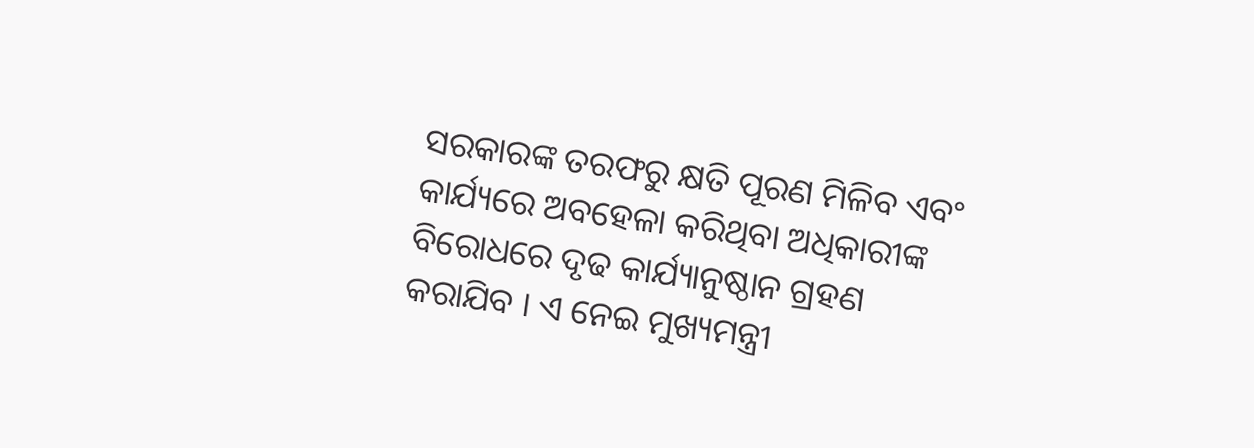ସରକାରଙ୍କ ତରଫରୁ କ୍ଷତି ପୂରଣ ମିଳିବ ଏବଂ କାର୍ଯ୍ୟରେ ଅବହେଳା କରିଥିବା ଅଧିକାରୀଙ୍କ ବିରୋଧରେ ଦୃଢ କାର୍ଯ୍ୟାନୁଷ୍ଠାନ ଗ୍ରହଣ କରାଯିବ । ଏ ନେଇ ମୁଖ୍ୟମନ୍ତ୍ରୀ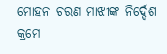ମୋହନ ଚରଣ ମାଝୀଙ୍କ ନିର୍ଦ୍ଦେଶ କ୍ରମେ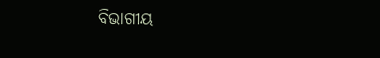ବିଭାଗୀୟ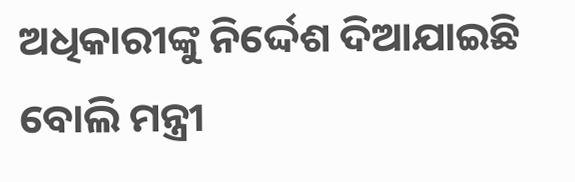ଅଧିକାରୀଙ୍କୁ ନିର୍ଦ୍ଦେଶ ଦିଆଯାଇଛି ବୋଲି ମନ୍ତ୍ରୀ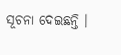ସୂଚନା ଦେଇଛନ୍ତି ।